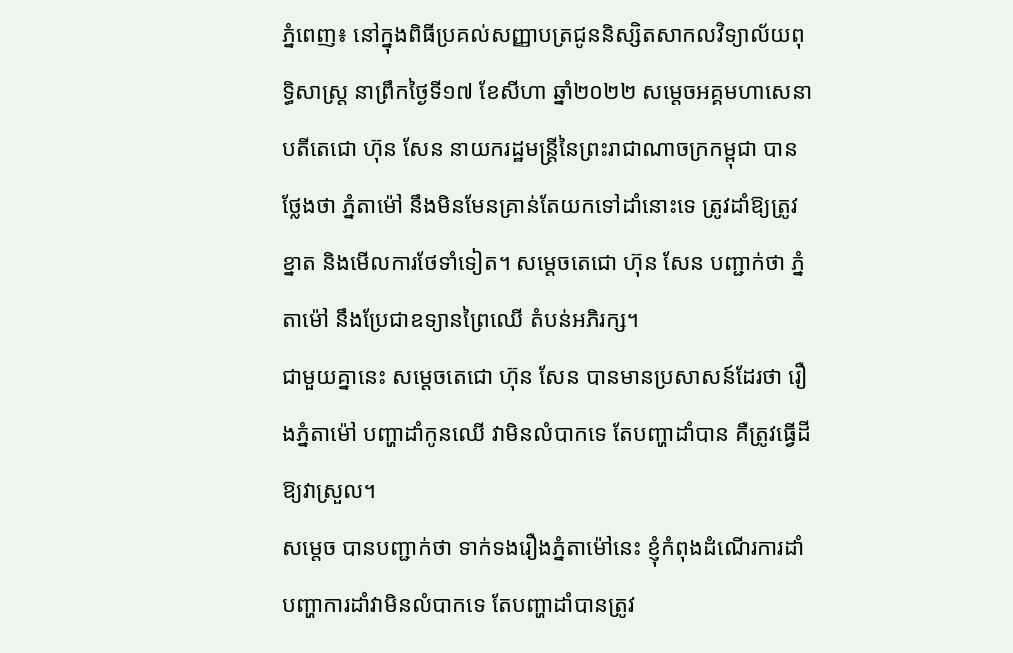ភ្នំពេញ៖ នៅក្នុងពិធីប្រគល់សញ្ញាបត្រជូននិស្សិតសាកលវិទ្យាល័យពុទ្ធិសាស្ត្រ នាព្រឹកថ្ងៃទី១៧ ខែសីហា ឆ្នាំ២០២២ សម្តេចអគ្គមហាសេនាបតីតេជោ ហ៊ុន សែន នាយករដ្ឋមន្ត្រីនៃព្រះរាជាណាចក្រកម្ពុជា បានថ្លែងថា ភ្នំតាម៉ៅ នឹងមិនមែនគ្រាន់តែយកទៅដាំនោះទេ ត្រូវដាំឱ្យត្រូវខ្នាត និងមើលការថែទាំទៀត។ សម្តេចតេជោ ហ៊ុន សែន បញ្ជាក់ថា ភ្នំតាម៉ៅ នឹងប្រែជាឧទ្យានព្រៃឈើ តំបន់អភិរក្ស។
ជាមួយគ្នានេះ សម្តេចតេជោ ហ៊ុន សែន បានមានប្រសាសន៍ដែរថា រឿងភ្នំតាម៉ៅ បញ្ហាដាំកូនឈើ វាមិនលំបាកទេ តែបញ្ហាដាំបាន គឺត្រូវធ្វើដីឱ្យវាស្រួល។
សម្តេច បានបញ្ជាក់ថា ទាក់ទងរឿងភ្នំតាម៉ៅនេះ ខ្ញុំកំពុងដំណើរការដាំ បញ្ហាការដាំវាមិនលំបាកទេ តែបញ្ហាដាំបានត្រូវ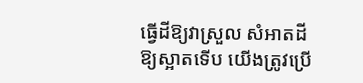ធ្វើដីឱ្យវាស្រួល សំអាតដីឱ្យស្អាតទើប យើងត្រូវប្រើ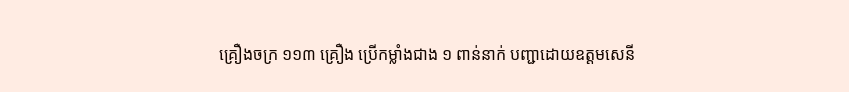គ្រឿងចក្រ ១១៣ គ្រឿង ប្រើកម្លាំងជាង ១ ពាន់នាក់ បញ្ជាដោយឧត្តមសេនី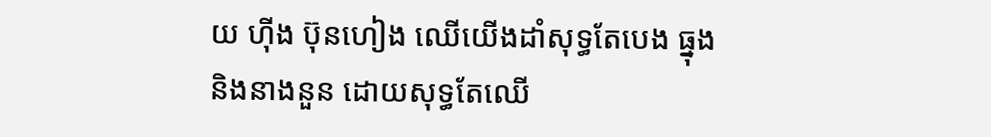យ ហ៊ីង ប៊ុនហៀង ឈើយើងដាំសុទ្ធតែបេង ធ្នុង និងនាងនួន ដោយសុទ្ធតែឈើ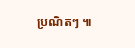ប្រណិតៗ ៕